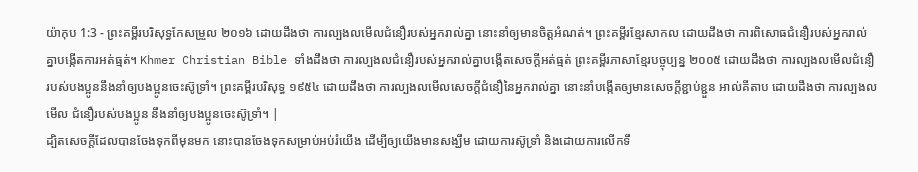យ៉ាកុប 1:3 - ព្រះគម្ពីរបរិសុទ្ធកែសម្រួល ២០១៦ ដោយដឹងថា ការល្បងលមើលជំនឿរបស់អ្នករាល់គ្នា នោះនាំឲ្យមានចិត្តអំណត់។ ព្រះគម្ពីរខ្មែរសាកល ដោយដឹងថា ការពិសោធជំនឿរបស់អ្នករាល់គ្នាបង្កើតការអត់ធ្មត់។ Khmer Christian Bible ទាំងដឹងថា ការល្បងលជំនឿរបស់អ្នករាល់គ្នាបង្កើតសេចក្ដីអត់ធ្មត់ ព្រះគម្ពីរភាសាខ្មែរបច្ចុប្បន្ន ២០០៥ ដោយដឹងថា ការល្បងលមើលជំនឿរបស់បងប្អូននឹងនាំឲ្យបងប្អូនចេះស៊ូទ្រាំ។ ព្រះគម្ពីរបរិសុទ្ធ ១៩៥៤ ដោយដឹងថា ការល្បងលមើលសេចក្ដីជំនឿនៃអ្នករាល់គ្នា នោះនាំបង្កើតឲ្យមានសេចក្ដីខ្ជាប់ខ្ជួន អាល់គីតាប ដោយដឹងថា ការល្បងលមើល ជំនឿរបស់បងប្អូន នឹងនាំឲ្យបងប្អូនចេះស៊ូទ្រាំ។ |
ដ្បិតសេចក្តីដែលបានចែងទុកពីមុនមក នោះបានចែងទុកសម្រាប់អប់រំយើង ដើម្បីឲ្យយើងមានសង្ឃឹម ដោយការស៊ូទ្រាំ និងដោយការលើកទឹ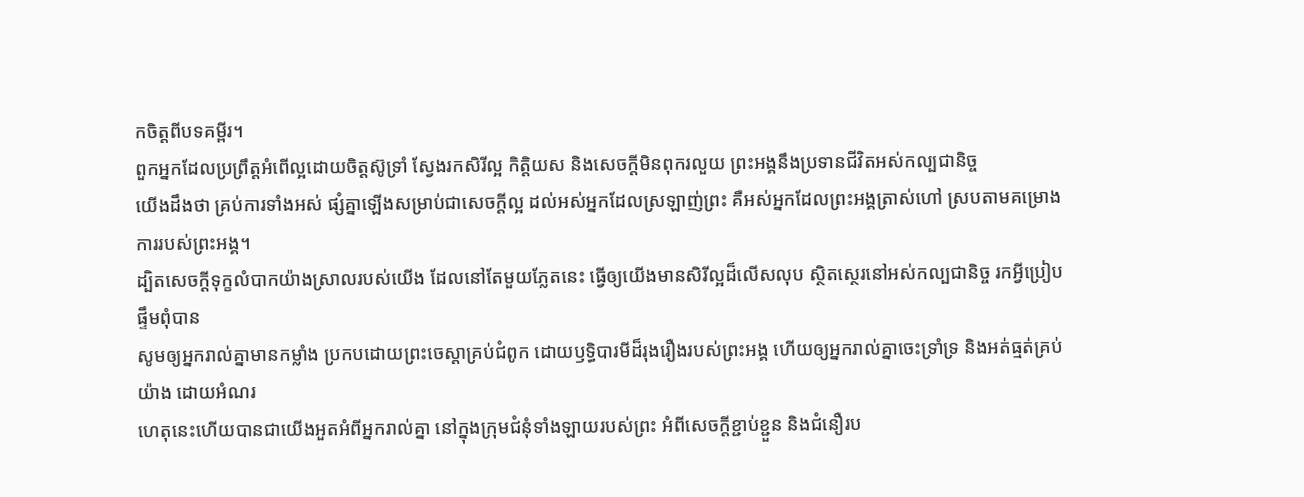កចិត្តពីបទគម្ពីរ។
ពួកអ្នកដែលប្រព្រឹត្តអំពើល្អដោយចិត្តស៊ូទ្រាំ ស្វែងរកសិរីល្អ កិត្តិយស និងសេចក្តីមិនពុករលួយ ព្រះអង្គនឹងប្រទានជីវិតអស់កល្បជានិច្ច
យើងដឹងថា គ្រប់ការទាំងអស់ ផ្សំគ្នាឡើងសម្រាប់ជាសេចក្តីល្អ ដល់អស់អ្នកដែលស្រឡាញ់ព្រះ គឺអស់អ្នកដែលព្រះអង្គត្រាស់ហៅ ស្របតាមគម្រោងការរបស់ព្រះអង្គ។
ដ្បិតសេចក្តីទុក្ខលំបាកយ៉ាងស្រាលរបស់យើង ដែលនៅតែមួយភ្លែតនេះ ធ្វើឲ្យយើងមានសិរីល្អដ៏លើសលុប ស្ថិតស្ថេរនៅអស់កល្បជានិច្ច រកអ្វីប្រៀបផ្ទឹមពុំបាន
សូមឲ្យអ្នករាល់គ្នាមានកម្លាំង ប្រកបដោយព្រះចេស្ដាគ្រប់ជំពូក ដោយឫទ្ធិបារមីដ៏រុងរឿងរបស់ព្រះអង្គ ហើយឲ្យអ្នករាល់គ្នាចេះទ្រាំទ្រ និងអត់ធ្មត់គ្រប់យ៉ាង ដោយអំណរ
ហេតុនេះហើយបានជាយើងអួតអំពីអ្នករាល់គ្នា នៅក្នុងក្រុមជំនុំទាំងឡាយរបស់ព្រះ អំពីសេចក្ដីខ្ជាប់ខ្ជួន និងជំនឿរប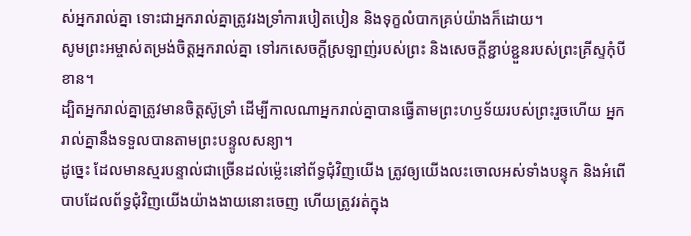ស់អ្នករាល់គ្នា ទោះជាអ្នករាល់គ្នាត្រូវរងទ្រាំការបៀតបៀន និងទុក្ខលំបាកគ្រប់យ៉ាងក៏ដោយ។
សូមព្រះអម្ចាស់តម្រង់ចិត្តអ្នករាល់គ្នា ទៅរកសេចក្ដីស្រឡាញ់របស់ព្រះ និងសេចក្ដីខ្ជាប់ខ្ជួនរបស់ព្រះគ្រីស្ទកុំបីខាន។
ដ្បិតអ្នករាល់គ្នាត្រូវមានចិត្តស៊ូទ្រាំ ដើម្បីកាលណាអ្នករាល់គ្នាបានធ្វើតាមព្រះហឫទ័យរបស់ព្រះរួចហើយ អ្នករាល់គ្នានឹងទទួលបានតាមព្រះបន្ទូលសន្យា។
ដូច្នេះ ដែលមានស្មរបន្ទាល់ជាច្រើនដល់ម៉្លេះនៅព័ទ្ធជុំវិញយើង ត្រូវឲ្យយើងលះចោលអស់ទាំងបន្ទុក និងអំពើបាបដែលព័ទ្ធជុំវិញយើងយ៉ាងងាយនោះចេញ ហើយត្រូវរត់ក្នុង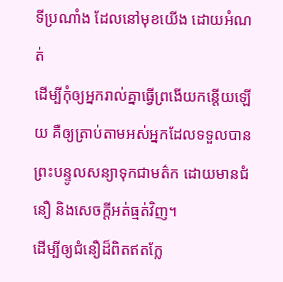ទីប្រណាំង ដែលនៅមុខយើង ដោយអំណត់
ដើម្បីកុំឲ្យអ្នករាល់គ្នាធ្វើព្រងើយកន្ដើយឡើយ គឺឲ្យត្រាប់តាមអស់អ្នកដែលទទួលបានព្រះបន្ទូលសន្យាទុកជាមត៌ក ដោយមានជំនឿ និងសេចក្ដីអត់ធ្មត់វិញ។
ដើម្បីឲ្យជំនឿដ៏ពិតឥតក្លែ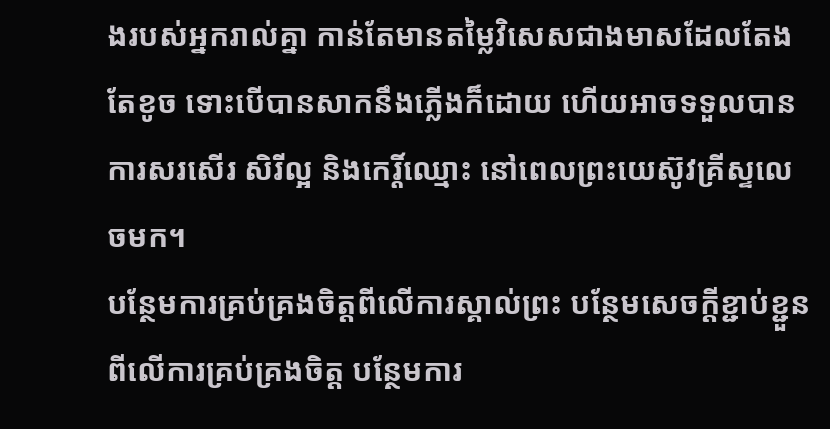ងរបស់អ្នករាល់គ្នា កាន់តែមានតម្លៃវិសេសជាងមាសដែលតែងតែខូច ទោះបើបានសាកនឹងភ្លើងក៏ដោយ ហើយអាចទទួលបានការសរសើរ សិរីល្អ និងកេរ្តិ៍ឈ្មោះ នៅពេលព្រះយេស៊ូវគ្រីស្ទលេចមក។
បន្ថែមការគ្រប់គ្រងចិត្តពីលើការស្គាល់ព្រះ បន្ថែមសេចក្ដីខ្ជាប់ខ្ជួនពីលើការគ្រប់គ្រងចិត្ត បន្ថែមការ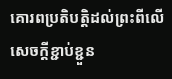គោរពប្រតិបត្តិដល់ព្រះពីលើសេចក្ដីខ្ជាប់ខ្ជួន